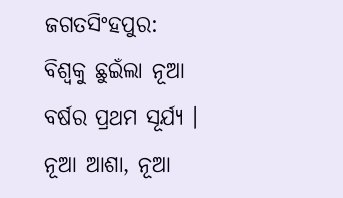ଜଗତସିଂହପୁର: ବିଶ୍ବକୁ ଛୁଇଁଲା ନୂଆ ବର୍ଷର ପ୍ରଥମ ସୂର୍ଯ୍ୟ । ନୂଆ ଆଶା, ନୂଆ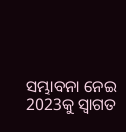ସମ୍ଭାବନା ନେଇ 2023କୁ ସ୍ବାଗତ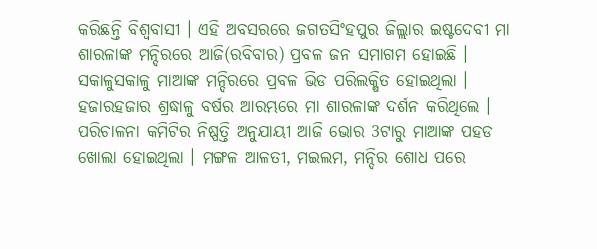କରିଛନ୍ତି ବିଶ୍ବବାସୀ । ଏହି ଅବସରରେ ଜଗତସିଂହପୁର ଜିଲ୍ଲାର ଇଷ୍ଟଦେବୀ ମା ଶାରଳାଙ୍କ ମନ୍ଦିରରେ ଆଜି(ରବିବାର) ପ୍ରବଳ ଜନ ସମାଗମ ହୋଇଛି । ସକାଳୁସକାଳୁ ମାଆଙ୍କ ମନ୍ଦିରରେ ପ୍ରବଳ ଭିଡ ପରିଲକ୍ଷିତ ହୋଇଥିଲା । ହଜାରହଜାର ଶ୍ରଦ୍ଧାଳୁ ବର୍ଷର ଆରମ୍ଭରେ ମା ଶାରଳାଙ୍କ ଦର୍ଶନ କରିଥିଲେ । ପରିଚାଳନା କମିଟିର ନିଷ୍ପତ୍ତି ଅନୁଯାୟୀ ଆଜି ଭୋର 3ଟାରୁ ମାଆଙ୍କ ପହଡ ଖୋଲା ହୋଇଥିଲା । ମଙ୍ଗଳ ଆଳତୀ, ମଇଲମ, ମନ୍ଦିର ଶୋଧ ପରେ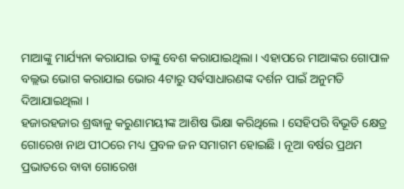ମାଆଙ୍କୁ ମାର୍ଯ୍ୟନା କରାଯାଇ ତାଙ୍କୁ ବେଶ କରାଯାଇଥିଲା । ଏହାପରେ ମାଆଙ୍କର ଗୋପାଳ ବଲ୍ଲଭ ଭୋଗ କରାଯାଇ ଭୋର 4ଟାରୁ ସର୍ଵସାଧାରଣଙ୍କ ଦର୍ଶନ ପାଇଁ ଅନୁମତି ଦିଆଯାଇଥିଲା ।
ହଜାରହଜାର ଶ୍ରଦ୍ଧାଳୁ କରୁଣାମୟୀଙ୍କ ଆଶିଷ ଭିକ୍ଷା କରିଥିଲେ । ସେହିପରି ବିଭୂତି କ୍ଷେତ୍ର ଗୋରେଖ ନାଥ ପୀଠରେ ମଧ୍ୟ ପ୍ରବଳ ଜନ ସମାଗମ ହୋଇଛି । ନୂଆ ବର୍ଷର ପ୍ରଥମ ପ୍ରଭାତରେ ବାବା ଗୋରେଖ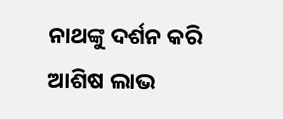ନାଥଙ୍କୁ ଦର୍ଶନ କରି ଆଶିଷ ଲାଭ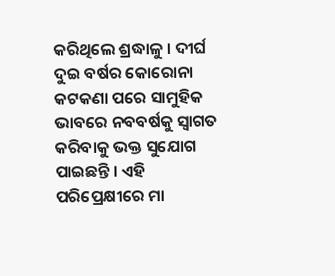କରିଥିଲେ ଶ୍ରଦ୍ଧାଳୁ । ଦୀର୍ଘ ଦୁଇ ବର୍ଷର କୋରୋନା କଟକଣା ପରେ ସାମୁହିକ ଭାବରେ ନବବର୍ଷକୁ ସ୍ବାଗତ କରିବାକୁ ଭକ୍ତ ସୁଯୋଗ ପାଇଛନ୍ତି । ଏହି ପରିପ୍ରେକ୍ଷୀରେ ମା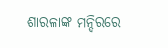ଶାରଳାଙ୍କ ମନ୍ଦିରରେ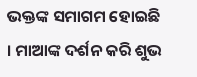ଭକ୍ତଙ୍କ ସମାଗମ ହୋଇଛି । ମାଆଙ୍କ ଦର୍ଶନ କରି ଶୁଭ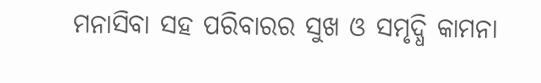ମନାସିବା ସହ ପରିବାରର ସୁଖ ଓ ସମୃଦ୍ଧି କାମନା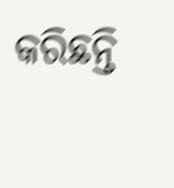କରିଛନ୍ତି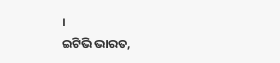।
ଇଟିଭି ଭାରତ,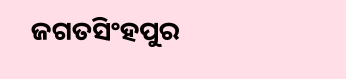ଜଗତସିଂହପୁର